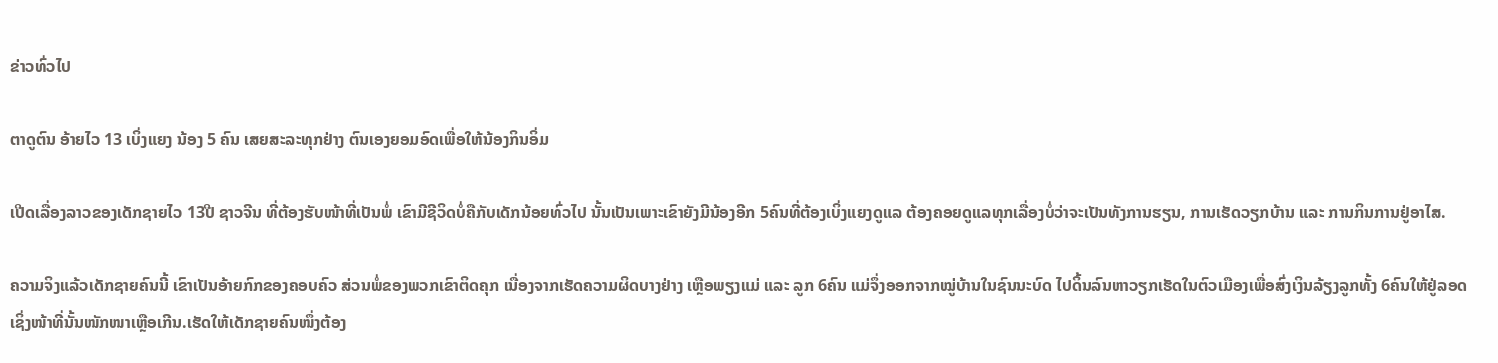ຂ່າວທົ່ວໄປ

ຕາດູຕົນ ອ້າຍໄວ 13 ເບິ່ງແຍງ ນ້ອງ 5 ຄົນ ເສຍສະລະທຸກຢ່າງ ຕົນເອງຍອມອົດເພື່ອໃຫ້ນ້ອງກິນອິ່ມ

ເປີດເລື່ອງລາວຂອງເດັກຊາຍໄວ 13ປີ ຊາວຈີນ ທີ່ຕ້ອງຮັບໜ້າທີ່ເປັນພໍ່ ເຂົາມີຊີວິດບໍ່ຄືກັບເດັກນ້ອຍທົ່ວໄປ ນັ້ນເປັນເພາະເຂົາຍັງມີນ້ອງອີກ 5ຄົນທີ່ຕ້ອງເບິ່ງແຍງດູແລ ຕ້ອງຄອຍດູແລທຸກເລື່ອງບໍ່ວ່າຈະເປັນທັງການຮຽນ, ການເຮັດວຽກບ້ານ ແລະ ການກິນການຢູ່ອາໄສ.

ຄວາມຈິງແລ້ວເດັກຊາຍຄົນນີ້ ເຂົາເປັນອ້າຍກົກຂອງຄອບຄົວ ສ່ວນພໍ່ຂອງພວກເຂົາຕິດຄຸກ ເນື່ອງຈາກເຮັດຄວາມຜິດບາງຢ່າງ ເຫຼືອພຽງແມ່ ແລະ ລູກ 6ຄົນ ແມ່ຈຶ່ງອອກຈາກໝູ່ບ້ານໃນຊົນນະບົດ ໄປດິ້ນລົນຫາວຽກເຮັດໃນຕົວເມືອງເພື່ອສົ່ງເງິນລ້ຽງລູກທັ້ງ 6ຄົນໃຫ້ຢູ່ລອດ ເຊິ່ງໜ້າທີ່ນັ້ນໜັກໜາເຫຼືອເກີນ.ເຮັດໃຫ້ເດັກຊາຍຄົນໜຶ່ງຕ້ອງ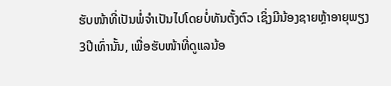ຮັບໜ້າທີ່ເປັນພໍ່ຈໍາເປັນໄປໂດຍບໍ່ທັນຕັ້ງຕົວ ເຊິ່ງມີນ້ອງຊາຍຫຼ້າອາຍຸພຽງ 3ປີເທົ່ານັ້ນ, ເພື່ອຮັບໜ້າທີ່ດູແລນ້ອ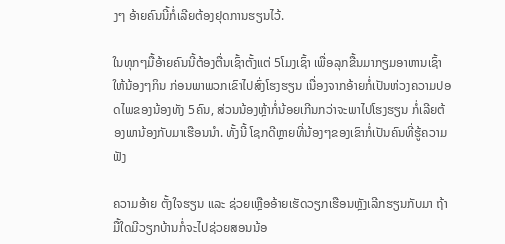ງໆ ອ້າຍຄົນນີ້ກໍ່ເລີຍຕ້ອງຢຸດການຮຽນໄວ້.

ໃນທຸກໆມື້ອ້າຍຄົນນີ້ຕ້ອງຕື່ນເຊົ້າຕັ້ງແຕ່ 5ໂມງເຊົ້າ ເພື່ອລຸກຂື້ນມາກຽມອາຫານເຊົ້າໃຫ້ນ້ອງໆກິນ ກ່ອນພາພວກເຂົາໄປສົ່ງໂຮງຮຽນ ເນື່ອງຈາກອ້າຍກໍ່ເປັນຫ່ວງຄວາມປອດໄພຂອງນ້ອງທັງ 5ຄົນ, ສ່ວນນ້ອງຫຼ້າກໍ່ນ້ອຍເກີນກວ່າຈະພາໄປໂຮງຮຽນ ກໍ່ເລີຍຕ້ອງພານ້ອງກັບມາເຮືອນນໍາ. ທັ້ງນີ້ ໂຊກດີຫຼາຍທີ່ນ້ອງໆຂອງເຂົາກໍ່ເປັນຄົນທີ່ຮູ້ຄວາມ ຟັງ

ຄວາມອ້າຍ ຕັ້ງໃຈຮຽນ ແລະ ຊ່ວຍເຫຼືອອ້າຍເຮັດວຽກເຮືອນຫຼັງເລີກຮຽນກັບມາ ຖ້າມື້ໃດມີວຽກບ້ານກໍ່ຈະໄປຊ່ວຍສອນນ້ອ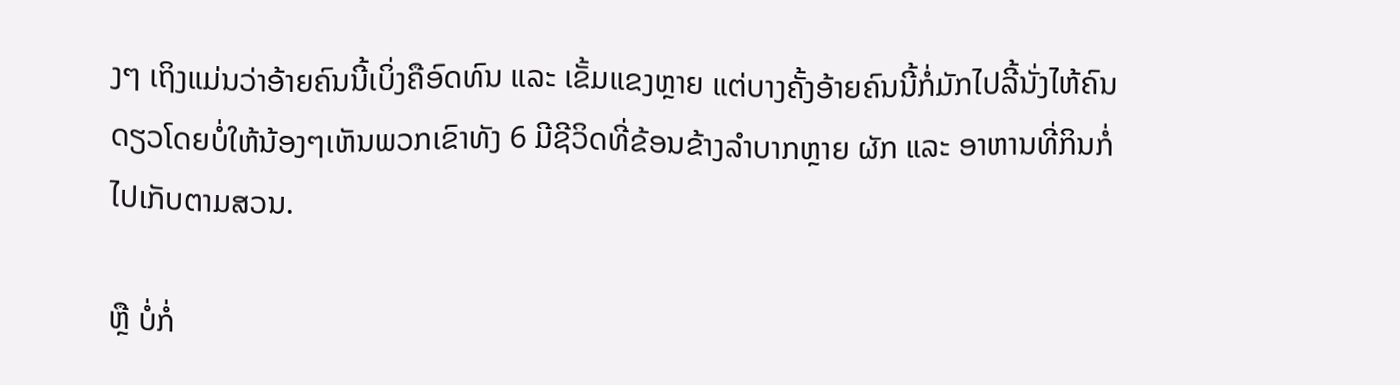ງໆ ເຖິງແມ່ນວ່າອ້າຍຄົນນີ້ເບິ່ງຄືອົດທົນ ແລະ ເຂັ້ມແຂງຫຼາຍ ແຕ່ບາງຄັ້ງອ້າຍຄົນນີ້ກໍ່ມັກໄປລີ້ນັ່ງໄຫ້ຄົນດຽວໂດຍບໍ່ໃຫ້ນ້ອງໆເຫັນພວກເຂົາທັງ 6 ມີຊີວິດທີ່ຂ້ອນຂ້າງລໍາບາກຫຼາຍ ຜັກ ແລະ ອາຫານທີ່ກິນກໍ່ໄປເກັບຕາມສວນ.

ຫຼື ບໍ່ກໍ່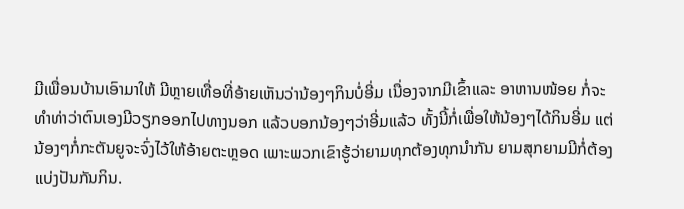ມີເພື່ອນບ້ານເອົາມາໃຫ້ ມີຫຼາຍເທື່ອທີ່ອ້າຍເຫັນວ່ານ້ອງໆກິນບໍ່ອີ່ມ ເນື່ອງຈາກມີເຂົ້າແລະ ອາຫານໜ້ອຍ ກໍ່ຈະທໍາທ່າວ່າຕົນເອງມີວຽກອອກໄປທາງນອກ ແລ້ວບອກນ້ອງໆວ່າອີ່ມແລ້ວ ທັ້ງນີ້ກໍ່ເພື່ອໃຫ້ນ້ອງໆໄດ້ກິນອີ່ມ ແຕ່ນ້ອງໆກໍ່ກະຕັນຍູຈະຈົ່ງໄວ້ໃຫ້ອ້າຍຕະຫຼອດ ເພາະພວກເຂົາຮູ້ວ່າຍາມທຸກຕ້ອງທຸກນໍາກັນ ຍາມສຸກຍາມມີກໍ່ຕ້ອງແບ່ງປັນກັນກິນ.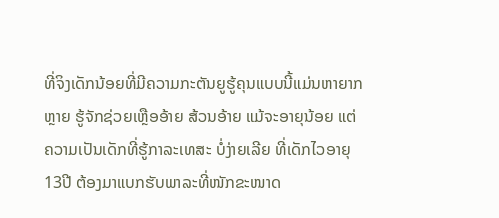ທີ່ຈິງເດັກນ້ອຍທີ່ມີຄວາມກະຕັນຍູຮູ້ຄຸນແບບນີ້ແມ່ນຫາຍາກຫຼາຍ ຮູ້ຈັກຊ່ວຍເຫຼືອອ້າຍ ສ້ວນອ້າຍ ແມ້ຈະອາຍຸນ້ອຍ ແຕ່ຄວາມເປັນເດັກທີ່ຮູ້ກາລະເທສະ ບໍ່ງ່າຍເລີຍ ທີ່ເດັກໄວອາຍຸ 13ປີ ຕ້ອງມາແບກຮັບພາລະທີ່ໜັກຂະໜາດ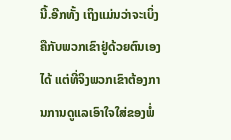ນີ້.ອີກທັ້ງ ເຖິງແມ່ນວ່າຈະເບິ່ງຄືກັບພວກເຂົາຢູ່ດ້ວຍຕົນເອງໄດ້ ແຕ່ທີ່ຈິງພວກເຂົາຕ້ອງການການດູແລເອົາໃຈໃສ່ຂອງພໍ່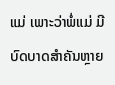ແມ່ ເພາະວ່າພໍ່ແມ່ ມີບົດບາດສໍາຄັນຫຼາຍ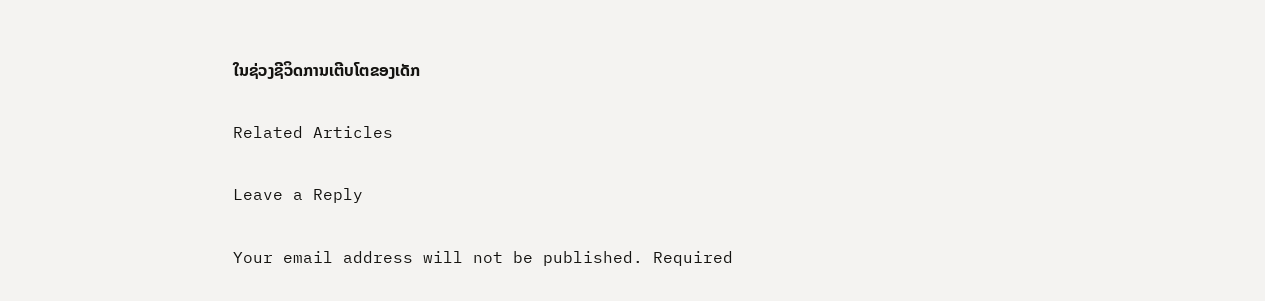ໃນຊ່ວງຊີວິດການເຕີບໂຕຂອງເດັກ

Related Articles

Leave a Reply

Your email address will not be published. Required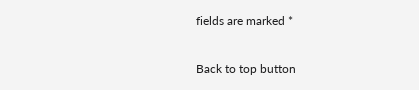fields are marked *

Back to top button